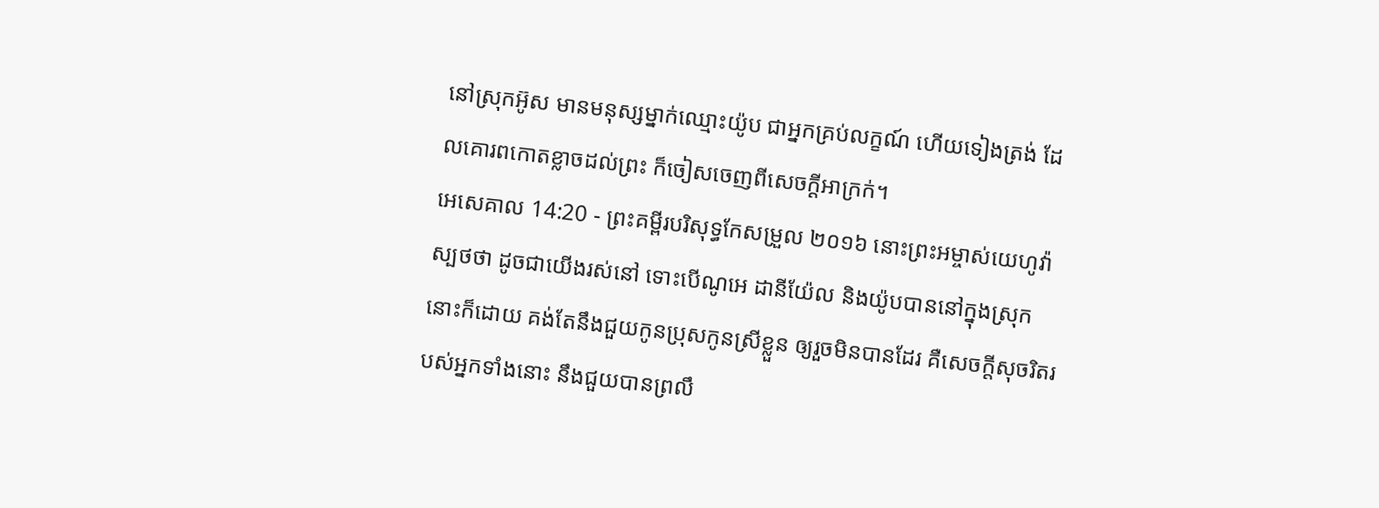នៅស្រុកអ៊ូស មានមនុស្សម្នាក់ឈ្មោះយ៉ូប ជាអ្នកគ្រប់លក្ខណ៍ ហើយទៀងត្រង់ ដែលគោរពកោតខ្លាចដល់ព្រះ ក៏ចៀសចេញពីសេចក្ដីអាក្រក់។
អេសេគាល 14:20 - ព្រះគម្ពីរបរិសុទ្ធកែសម្រួល ២០១៦ នោះព្រះអម្ចាស់យេហូវ៉ាស្បថថា ដូចជាយើងរស់នៅ ទោះបើណូអេ ដានីយ៉ែល និងយ៉ូបបាននៅក្នុងស្រុកនោះក៏ដោយ គង់តែនឹងជួយកូនប្រុសកូនស្រីខ្លួន ឲ្យរួចមិនបានដែរ គឺសេចក្ដីសុចរិតរបស់អ្នកទាំងនោះ នឹងជួយបានព្រលឹ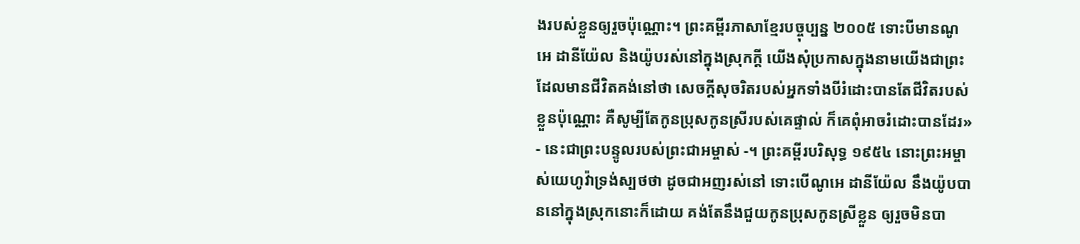ងរបស់ខ្លួនឲ្យរួចប៉ុណ្ណោះ។ ព្រះគម្ពីរភាសាខ្មែរបច្ចុប្បន្ន ២០០៥ ទោះបីមានណូអេ ដានីយ៉ែល និងយ៉ូបរស់នៅក្នុងស្រុកក្ដី យើងសុំប្រកាសក្នុងនាមយើងជាព្រះដែលមានជីវិតគង់នៅថា សេចក្ដីសុចរិតរបស់អ្នកទាំងបីរំដោះបានតែជីវិតរបស់ខ្លួនប៉ុណ្ណោះ គឺសូម្បីតែកូនប្រុសកូនស្រីរបស់គេផ្ទាល់ ក៏គេពុំអាចរំដោះបានដែរ» - នេះជាព្រះបន្ទូលរបស់ព្រះជាអម្ចាស់ -។ ព្រះគម្ពីរបរិសុទ្ធ ១៩៥៤ នោះព្រះអម្ចាស់យេហូវ៉ាទ្រង់ស្បថថា ដូចជាអញរស់នៅ ទោះបើណូអេ ដានីយ៉ែល នឹងយ៉ូបបាននៅក្នុងស្រុកនោះក៏ដោយ គង់តែនឹងជួយកូនប្រុសកូនស្រីខ្លួន ឲ្យរួចមិនបា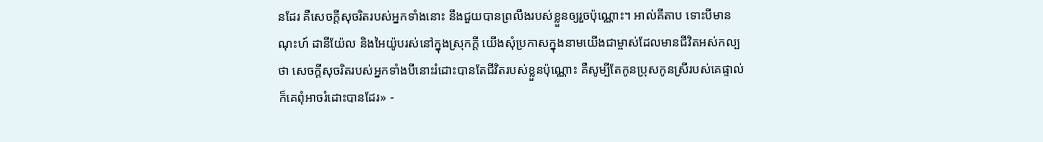នដែរ គឺសេចក្ដីសុចរិតរបស់អ្នកទាំងនោះ នឹងជួយបានព្រលឹងរបស់ខ្លួនឲ្យរួចប៉ុណ្ណោះ។ អាល់គីតាប ទោះបីមានណុះហ៍ ដានីយ៉ែល និងអៃយ៉ូបរស់នៅក្នុងស្រុកក្ដី យើងសុំប្រកាសក្នុងនាមយើងជាម្ចាស់ដែលមានជីវិតអស់កល្បថា សេចក្ដីសុចរិតរបស់អ្នកទាំងបីនោះរំដោះបានតែជីវិតរបស់ខ្លួនប៉ុណ្ណោះ គឺសូម្បីតែកូនប្រុសកូនស្រីរបស់គេផ្ទាល់ ក៏គេពុំអាចរំដោះបានដែរ» -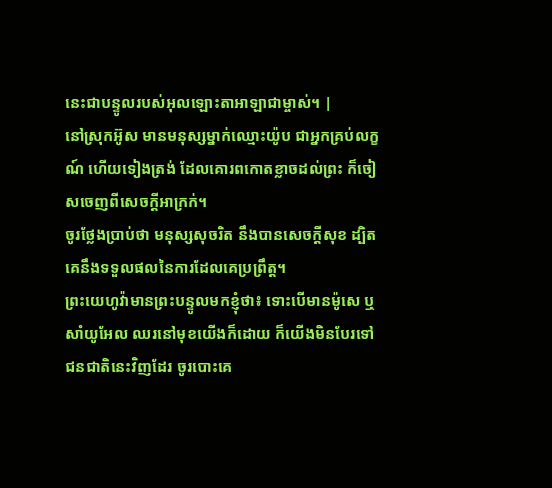នេះជាបន្ទូលរបស់អុលឡោះតាអាឡាជាម្ចាស់។ |
នៅស្រុកអ៊ូស មានមនុស្សម្នាក់ឈ្មោះយ៉ូប ជាអ្នកគ្រប់លក្ខណ៍ ហើយទៀងត្រង់ ដែលគោរពកោតខ្លាចដល់ព្រះ ក៏ចៀសចេញពីសេចក្ដីអាក្រក់។
ចូរថ្លែងប្រាប់ថា មនុស្សសុចរិត នឹងបានសេចក្ដីសុខ ដ្បិតគេនឹងទទួលផលនៃការដែលគេប្រព្រឹត្ត។
ព្រះយេហូវ៉ាមានព្រះបន្ទូលមកខ្ញុំថា៖ ទោះបើមានម៉ូសេ ឬសាំយូអែល ឈរនៅមុខយើងក៏ដោយ ក៏យើងមិនបែរទៅជនជាតិនេះវិញដែរ ចូរបោះគេ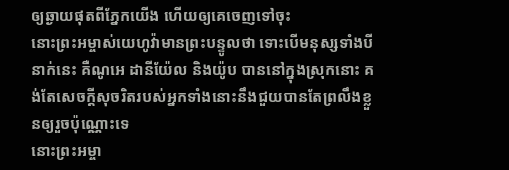ឲ្យឆ្ងាយផុតពីភ្នែកយើង ហើយឲ្យគេចេញទៅចុះ
នោះព្រះអម្ចាស់យេហូវ៉ាមានព្រះបន្ទូលថា ទោះបើមនុស្សទាំងបីនាក់នេះ គឺណូអេ ដានីយ៉ែល និងយ៉ូប បាននៅក្នុងស្រុកនោះ គង់តែសេចក្ដីសុចរិតរបស់អ្នកទាំងនោះនឹងជួយបានតែព្រលឹងខ្លួនឲ្យរួចប៉ុណ្ណោះទេ
នោះព្រះអម្ចា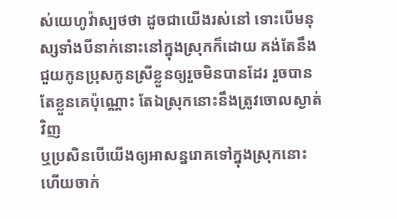ស់យេហូវ៉ាស្បថថា ដូចជាយើងរស់នៅ ទោះបើមនុស្សទាំងបីនាក់នោះនៅក្នុងស្រុកក៏ដោយ គង់តែនឹងជួយកូនប្រុសកូនស្រីខ្លួនឲ្យរួចមិនបានដែរ រួចបានតែខ្លួនគេប៉ុណ្ណោះ តែឯស្រុកនោះនឹងត្រូវចោលស្ងាត់វិញ
ឬប្រសិនបើយើងឲ្យអាសន្នរោគទៅក្នុងស្រុកនោះ ហើយចាក់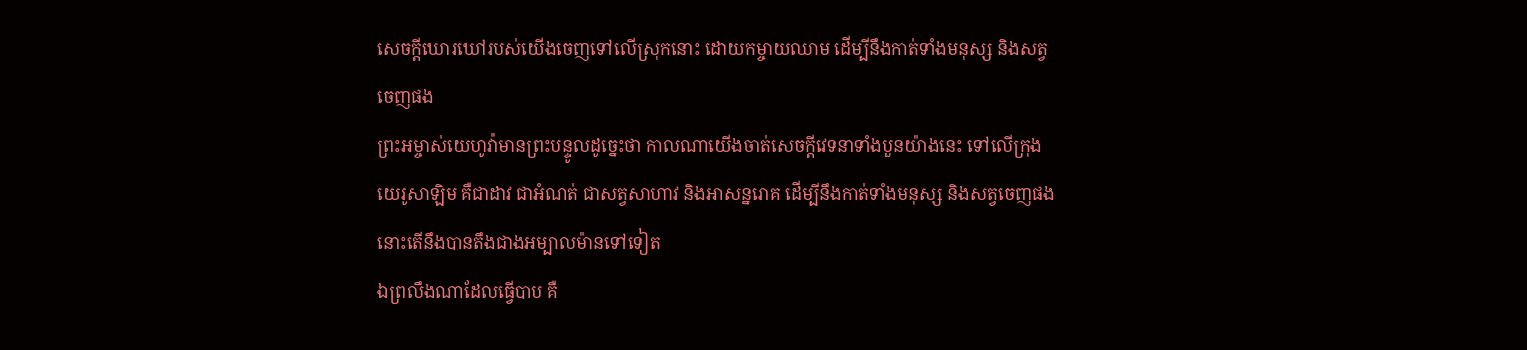សេចក្ដីឃោរឃៅរបស់យើងចេញទៅលើស្រុកនោះ ដោយកម្ចាយឈាម ដើម្បីនឹងកាត់ទាំងមនុស្ស និងសត្វចេញផង
ព្រះអម្ចាស់យេហូវ៉ាមានព្រះបន្ទូលដូច្នេះថា កាលណាយើងចាត់សេចក្ដីវេទនាទាំងបួនយ៉ាងនេះ ទៅលើក្រុងយេរូសាឡិម គឺជាដាវ ជាអំណត់ ជាសត្វសាហាវ និងអាសន្នរោគ ដើម្បីនឹងកាត់ទាំងមនុស្ស និងសត្វចេញផង នោះតើនឹងបានតឹងជាងអម្បាលម៉ានទៅទៀត
ឯព្រលឹងណាដែលធ្វើបាប គឺ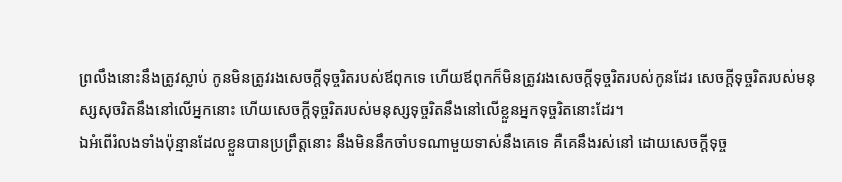ព្រលឹងនោះនឹងត្រូវស្លាប់ កូនមិនត្រូវរងសេចក្ដីទុច្ចរិតរបស់ឪពុកទេ ហើយឪពុកក៏មិនត្រូវរងសេចក្ដីទុច្ចរិតរបស់កូនដែរ សេចក្ដីទុច្ចរិតរបស់មនុស្សសុចរិតនឹងនៅលើអ្នកនោះ ហើយសេចក្ដីទុច្ចរិតរបស់មនុស្សទុច្ចរិតនឹងនៅលើខ្លួនអ្នកទុច្ចរិតនោះដែរ។
ឯអំពើរំលងទាំងប៉ុន្មានដែលខ្លួនបានប្រព្រឹត្តនោះ នឹងមិននឹកចាំបទណាមួយទាស់នឹងគេទេ គឺគេនឹងរស់នៅ ដោយសេចក្ដីទុច្ច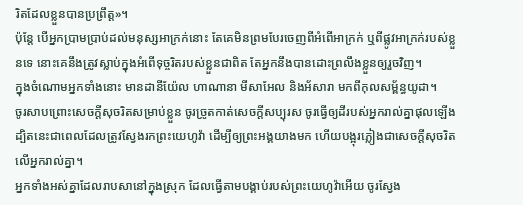រិតដែលខ្លួនបានប្រព្រឹត្ត»។
ប៉ុន្តែ បើអ្នកប្រាមប្រាប់ដល់មនុស្សអាក្រក់នោះ តែគេមិនព្រមបែរចេញពីអំពើអាក្រក់ ឬពីផ្លូវអាក្រក់របស់ខ្លួនទេ នោះគេនឹងត្រូវស្លាប់ក្នុងអំពើទុច្ចរិតរបស់ខ្លួនជាពិត តែអ្នកនឹងបានដោះព្រលឹងខ្លួនឲ្យរួចវិញ។
ក្នុងចំណោមអ្នកទាំងនោះ មានដានីយ៉ែល ហាណានា មីសាអែល និងអ័សារា មកពីកុលសម្ព័ន្ធយូដា។
ចូរសាបព្រោះសេចក្ដីសុចរិតសម្រាប់ខ្លួន ចូរច្រូតកាត់សេចក្ដីសប្បុរស ចូរធ្វើឲ្យដីរបស់អ្នករាល់គ្នាផុលឡើង ដ្បិតនេះជាពេលដែលត្រូវស្វែងរកព្រះយេហូវ៉ា ដើម្បីឲ្យព្រះអង្គយាងមក ហើយបង្អុរភ្លៀងជាសេចក្ដីសុចរិតលើអ្នករាល់គ្នា។
អ្នកទាំងអស់គ្នាដែលរាបសានៅក្នុងស្រុក ដែលធ្វើតាមបង្គាប់របស់ព្រះយេហូវ៉ាអើយ ចូរស្វែង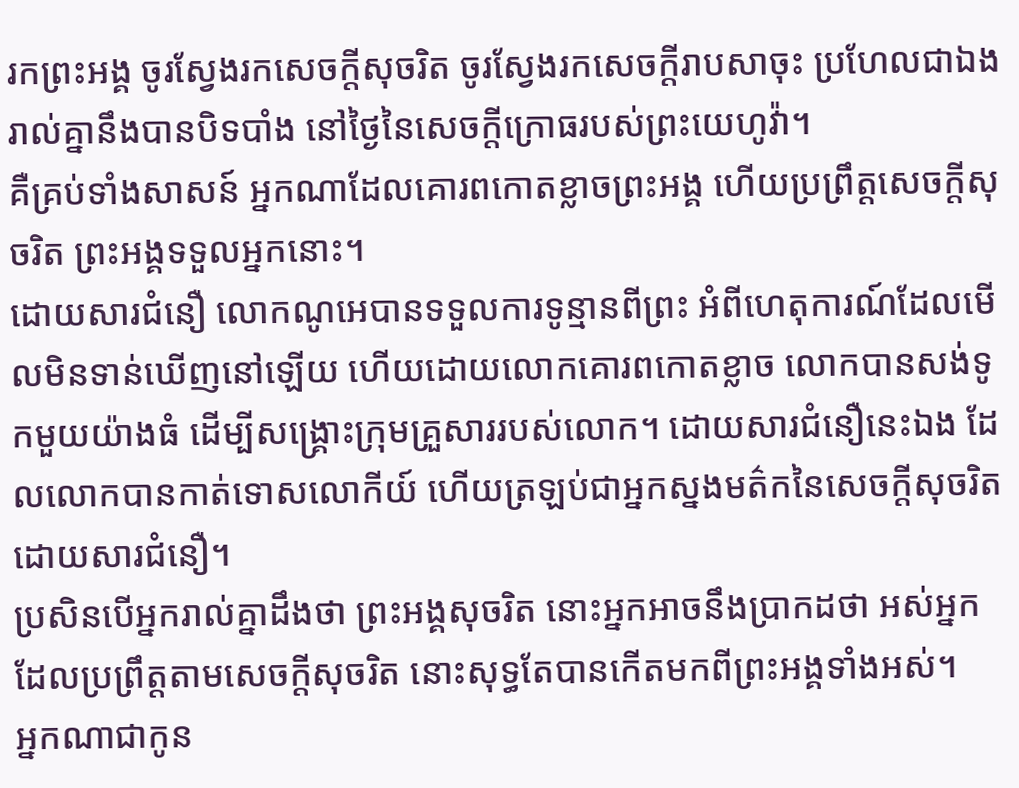រកព្រះអង្គ ចូរស្វែងរកសេចក្ដីសុចរិត ចូរស្វែងរកសេចក្ដីរាបសាចុះ ប្រហែលជាឯងរាល់គ្នានឹងបានបិទបាំង នៅថ្ងៃនៃសេចក្ដីក្រោធរបស់ព្រះយេហូវ៉ា។
គឺគ្រប់ទាំងសាសន៍ អ្នកណាដែលគោរពកោតខ្លាចព្រះអង្គ ហើយប្រព្រឹត្តសេចក្តីសុចរិត ព្រះអង្គទទួលអ្នកនោះ។
ដោយសារជំនឿ លោកណូអេបានទទួលការទូន្មានពីព្រះ អំពីហេតុការណ៍ដែលមើលមិនទាន់ឃើញនៅឡើយ ហើយដោយលោកគោរពកោតខ្លាច លោកបានសង់ទូកមួយយ៉ាងធំ ដើម្បីសង្គ្រោះក្រុមគ្រួសាររបស់លោក។ ដោយសារជំនឿនេះឯង ដែលលោកបានកាត់ទោសលោកីយ៍ ហើយត្រឡប់ជាអ្នកស្នងមត៌កនៃសេចក្ដីសុចរិត ដោយសារជំនឿ។
ប្រសិនបើអ្នករាល់គ្នាដឹងថា ព្រះអង្គសុចរិត នោះអ្នកអាចនឹងប្រាកដថា អស់អ្នកដែលប្រព្រឹត្តតាមសេចក្ដីសុចរិត នោះសុទ្ធតែបានកើតមកពីព្រះអង្គទាំងអស់។
អ្នកណាជាកូន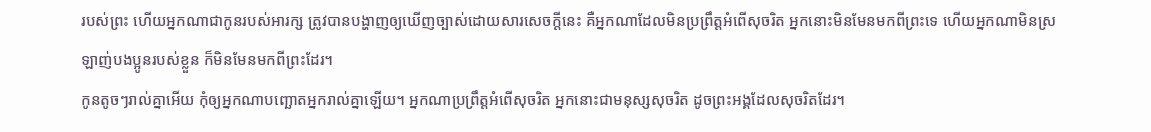របស់ព្រះ ហើយអ្នកណាជាកូនរបស់អារក្ស ត្រូវបានបង្ហាញឲ្យឃើញច្បាស់ដោយសារសេចក្ដីនេះ គឺអ្នកណាដែលមិនប្រព្រឹត្តអំពើសុចរិត អ្នកនោះមិនមែនមកពីព្រះទេ ហើយអ្នកណាមិនស្រឡាញ់បងប្អូនរបស់ខ្លួន ក៏មិនមែនមកពីព្រះដែរ។
កូនតូចៗរាល់គ្នាអើយ កុំឲ្យអ្នកណាបញ្ឆោតអ្នករាល់គ្នាឡើយ។ អ្នកណាប្រព្រឹត្តអំពើសុចរិត អ្នកនោះជាមនុស្សសុចរិត ដូចព្រះអង្គដែលសុចរិតដែរ។